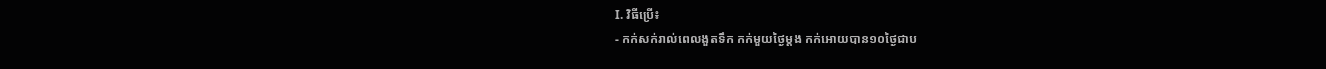I. វិធីប្រើ៖
- កក់សក់រាល់ពេលងួតទឹក កក់មួយថ្ងៃម្តង កក់អោយបាន១០ថ្ងៃជាប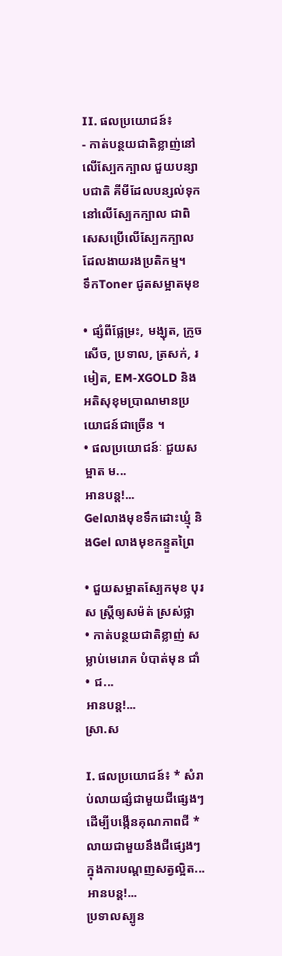II. ផលប្រយោជន៍៖
- កាត់បន្ថយជាតិខ្លាញ់នៅលើស្បែកក្បាល ជួយបន្សាបជាតិ គីមីដែលបន្សល់ទុកនៅលើស្បែកក្បាល ជាពិសេសប្រើលើស្បែកក្បាលដែលងាយរងប្រតិកម្ម។
ទឹកToner ជូតសម្អាតមុខ

• ផ្សំពីផ្លែម្រះ, មង្ឃុត, ក្រូចសើច, ប្រទាល, ត្រសក់, រមៀត, EM-XGOLD និងអតិសុខុមប្រាណមានប្រយោជន៍ជាច្រើន ។
• ផលប្រយោជន៍ៈ ជួយសម្អាត ម...
អានបន្ត!...
Gelលាងមុខទឹកដោះឃ្មុំ និងGel លាងមុខកន្ទួតព្រៃ

• ជួយសម្អាតស្បែកមុខ បុរស ស្ត្រីឲ្យសម៉ត់ ស្រស់ថ្លា
• កាត់បន្ថយជាតិខ្លាញ់ សម្លាប់មេរោគ បំបាត់មុន ជាំ
• ជ...
អានបន្ត!...
ស្រា.ស

I. ផលប្រយោជន៍៖ * សំរាប់លាយផ្សំជាមួយជីផ្សេងៗដើម្បីបងើ្កនគុណភាពជី * លាយជាមួយនឹងជីផ្សេងៗក្នុងការបណ្តញសត្វល្អិត...
អានបន្ត!...
ប្រទាលស្បូន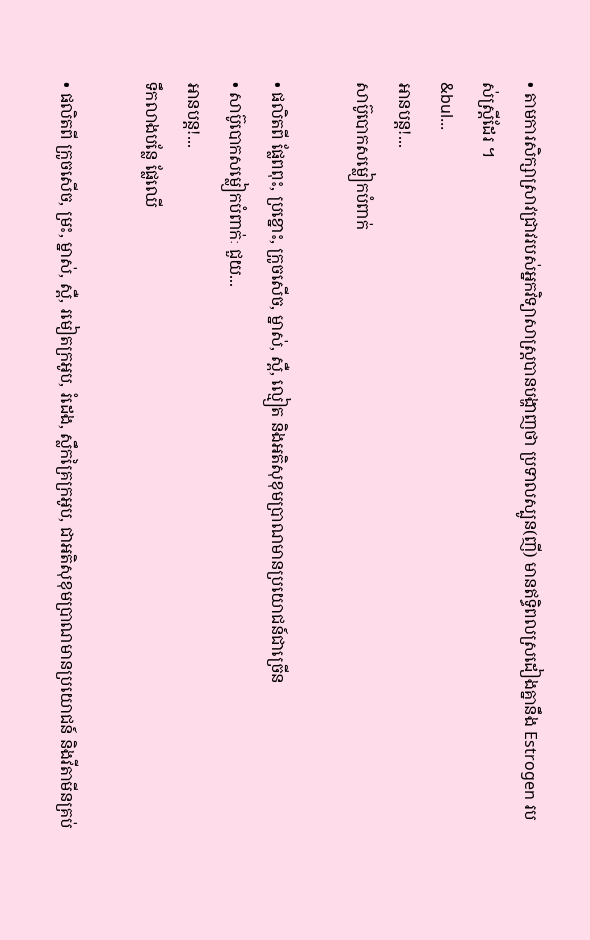• តាមការសិក្សាសា្រវជ្រាវរបស់អ្នកវិទ្យាសាស្ត្របានបង្ហាញថា ប្រទាលស្បូន(ញី) មានឥទ្ធិពលស្រដៀងគ្នានឹង Estrogen របស់ស្រ្តីដែរ ។
&bul...
អានបន្ត!...
សាប៊ូបោកសម្លៀកបំពាក់

• ផលិតពី ផ្លែពពុះ, ប្រខ្នោះ, ក្រូចសើច, ម្នាស់, ស្ពឺ, ល្មៀត និងអតិសុខុមប្រាណមានប្រយោជន៍ជាច្រើន
• សាប៊ូបោកសម្លៀកបំពាក់ៈ ជួយ...
អានបន្ត!...
ទឹកលាងបន្លែ ផ្លែឈើ

• ផលិតពី ក្រូចសើច, ម្រះ, ម្នាស់, ស្ពឺ, រមៀតក្រអូប, រំដេង, ស្លឹកគ្រៃក្រអូប, ជាអតិសុខុមប្រាណមានប្រយោជន៍ និងវីតាមីនគ្រប់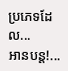ប្រភេទដែល...
អានបន្ត!...